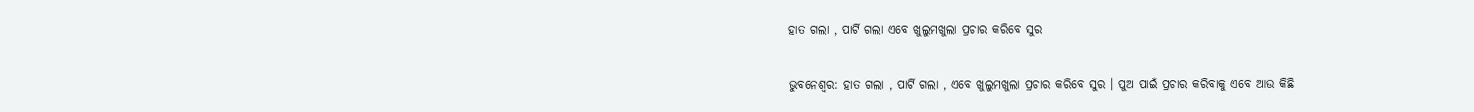ହାତ ଗଲା , ପାର୍ଟି ଗଲା ଏବେ ଖୁଲୁମଖୁଲା ପ୍ରଚାର କରିବେ ସୁର

ଭୁବନେଶ୍ବର: ହାତ ଗଲା , ପାର୍ଟି ଗଲା , ଏବେ ଖୁଲୁମଖୁଲା ପ୍ରଚାର କରିବେ ସୁର । ପୁଅ ପାଇଁ ପ୍ରଚାର କରିବାକୁ ଏବେ ଆଉ କିଛି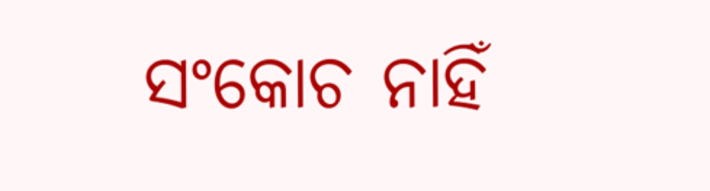ସଂକୋଚ ନାହିଁ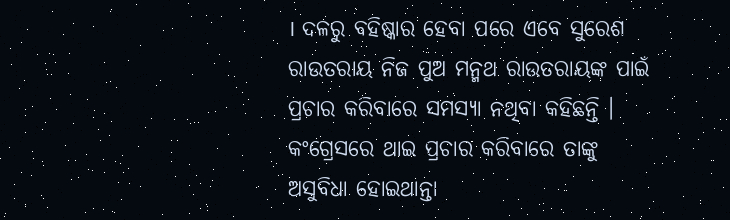। ଦଳରୁ ବହିଷ୍କାର ହେବା ପରେ ଏବେ ସୁରେଶ ରାଉତରାୟ ନିଜ ପୁଅ ମନ୍ମଥ ରାଉତରାୟଙ୍କ ପାଇଁ ପ୍ରଚାର କରିବାରେ ସମସ୍ୟା ନଥିବା କହିଛନ୍ତି । କଂଗ୍ରେସରେ ଥାଇ ପ୍ରଚାର କରିବାରେ ତାଙ୍କୁ ଅସୁବିଧା ହୋଇଥାନ୍ତା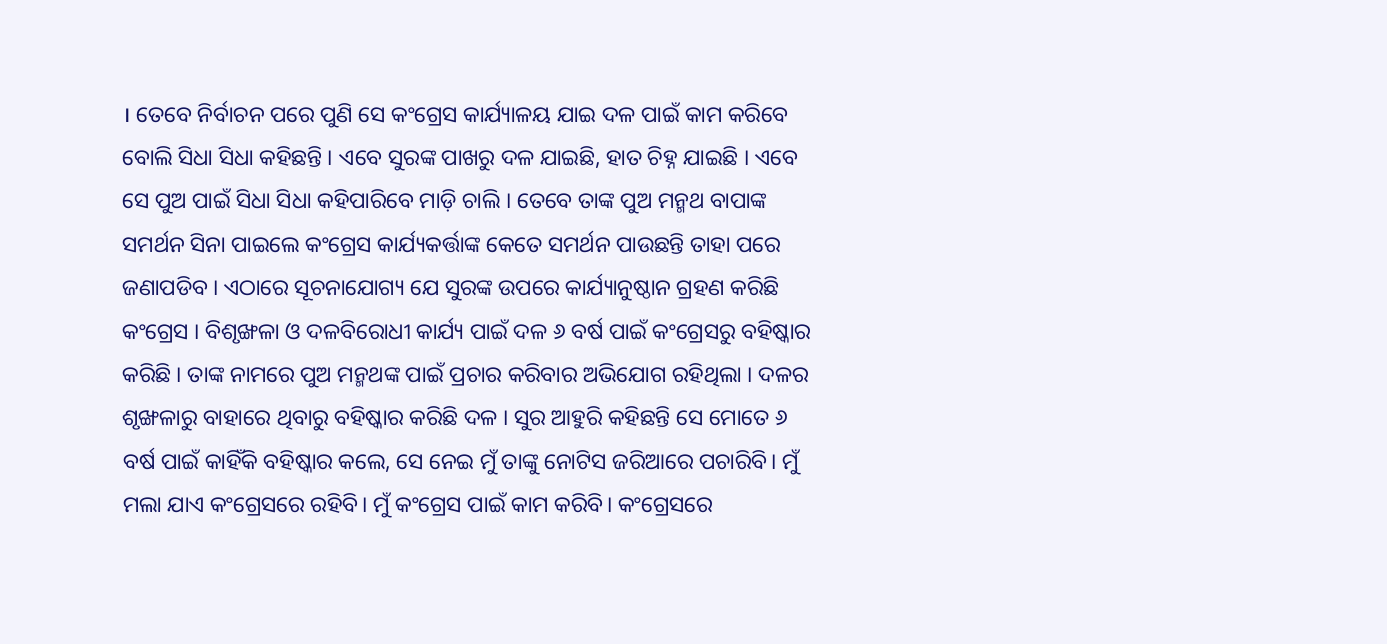। ତେବେ ନିର୍ବାଚନ ପରେ ପୁଣି ସେ କଂଗ୍ରେସ କାର୍ଯ୍ୟାଳୟ ଯାଇ ଦଳ ପାଇଁ କାମ କରିବେ ବୋଲି ସିଧା ସିଧା କହିଛନ୍ତି । ଏବେ ସୁରଙ୍କ ପାଖରୁ ଦଳ ଯାଇଛି, ହାତ ଚିହ୍ନ ଯାଇଛି । ଏବେ ସେ ପୁଅ ପାଇଁ ସିଧା ସିଧା କହିପାରିବେ ମାଡ଼ି ଚାଲି । ତେବେ ତାଙ୍କ ପୁଅ ମନ୍ମଥ ବାପାଙ୍କ ସମର୍ଥନ ସିନା ପାଇଲେ କଂଗ୍ରେସ କାର୍ଯ୍ୟକର୍ତ୍ତାଙ୍କ କେତେ ସମର୍ଥନ ପାଉଛନ୍ତି ତାହା ପରେ ଜଣାପଡିବ । ଏଠାରେ ସୂଚନାଯୋଗ୍ୟ ଯେ ସୁରଙ୍କ ଉପରେ କାର୍ଯ୍ୟାନୁଷ୍ଠାନ ଗ୍ରହଣ କରିଛି କଂଗ୍ରେସ । ବିଶୃଙ୍ଖଳା ଓ ଦଳବିରୋଧୀ କାର୍ଯ୍ୟ ପାଇଁ ଦଳ ୬ ବର୍ଷ ପାଇଁ କଂଗ୍ରେସରୁ ବହିଷ୍କାର କରିଛି । ତାଙ୍କ ନାମରେ ପୁଅ ମନ୍ମଥଙ୍କ ପାଇଁ ପ୍ରଚାର କରିବାର ଅଭିଯୋଗ ରହିଥିଲା । ଦଳର ଶୃଙ୍ଖଳାରୁ ବାହାରେ ଥିବାରୁ ବହିଷ୍କାର କରିଛି ଦଳ । ସୁର ଆହୁରି କହିଛନ୍ତି ସେ ମୋତେ ୬ ବର୍ଷ ପାଇଁ କାହିଁକି ବହିଷ୍କାର କଲେ, ସେ ନେଇ ମୁଁ ତାଙ୍କୁ ନୋଟିସ ଜରିଆରେ ପଚାରିବି। ମୁଁ ମଲା ଯାଏ କଂଗ୍ରେସରେ ରହିବି। ମୁଁ କଂଗ୍ରେସ ପାଇଁ କାମ କରିବି। କଂଗ୍ରେସରେ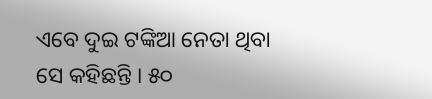ଏବେ ଦୁଇ ଟଙ୍କିଆ ନେତା ଥିବା ସେ କହିଛନ୍ତି । ୫୦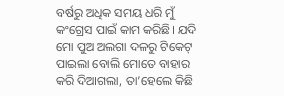ବର୍ଷରୁ ଅଧିକ ସମୟ ଧରି ମୁଁ କଂଗ୍ରେସ ପାଇଁ କାମ କରିଛି। ଯଦି ମୋ ପୁଅ ଅଲଗା ଦଳରୁ ଟିକେଟ୍‌ ପାଇଲା ବୋଲି ମୋତେ ବାହାର କରି ଦିଆଗଲା, ତା’ହେଲେ କିଛି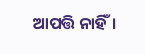ଆପତ୍ତି ନାହିଁ।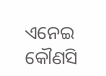ଏନେଇ କୌଣସି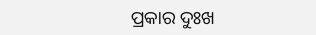ପ୍ରକାର ଦୁଃଖ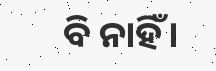ବି ନାହିଁ।